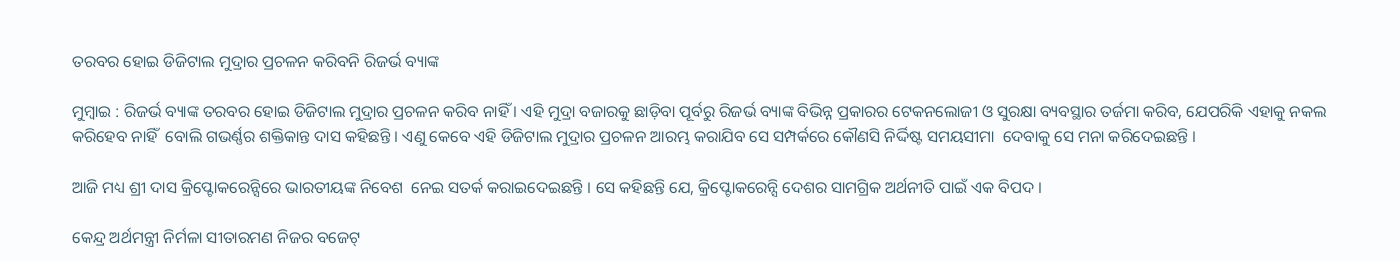ତରବର ହୋଇ ଡିଜିଟାଲ ମୁଦ୍ରାର ପ୍ରଚଳନ କରିବନି ରିଜର୍ଭ ବ୍ୟାଙ୍କ

ମୁମ୍ବାଇ : ରିଜର୍ଭ ବ୍ୟାଙ୍କ ତରବର ହୋଇ ଡିଜିଟାଲ ମୁଦ୍ରାର ପ୍ରଚଳନ କରିବ ନାହିଁ । ଏହି ମୁଦ୍ରା ବଜାରକୁ ଛାଡ଼ିବା ପୂର୍ବରୁ ରିଜର୍ଭ ବ୍ୟାଙ୍କ ବିଭିନ୍ନ ପ୍ରକାରର ଟେକନଲୋଜୀ ଓ ସୁରକ୍ଷା ବ୍ୟବସ୍ଥାର ତର୍ଜମା କରିବ, ଯେପରିକି ଏହାକୁ ନକଲ କରିହେବ ନାହିଁ  ବୋଲି ଗଭର୍ଣ୍ଣର ଶକ୍ତିକାନ୍ତ ଦାସ କହିଛନ୍ତି । ଏଣୁ କେବେ ଏହି ଡିଜିଟାଲ ମୁଦ୍ରାର ପ୍ରଚଳନ ଆରମ୍ଭ କରାଯିବ ସେ ସମ୍ପର୍କରେ କୌଣସି ନିର୍ଦ୍ଦିଷ୍ଟ ସମୟସୀମା  ଦେବାକୁ ସେ ମନା କରିଦେଇଛନ୍ତି ।

ଆଜି ମଧ୍ୟ ଶ୍ରୀ ଦାସ କ୍ରିପ୍ଟୋକରେନ୍ସିରେ ଭାରତୀୟଙ୍କ ନିବେଶ  ନେଇ ସତର୍କ କରାଇଦେଇଛନ୍ତି । ସେ କହିଛନ୍ତି ଯେ, କ୍ରିପ୍ଟୋକରେନ୍ସି ଦେଶର ସାମଗ୍ରିକ ଅର୍ଥନୀତି ପାଇଁ ଏକ ବିପଦ ।

କେନ୍ଦ୍ର ଅର୍ଥମନ୍ତ୍ରୀ ନିର୍ମଳା ସୀତାରମଣ ନିଜର ବଜେଟ୍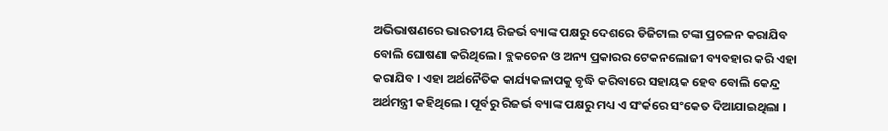ଅଭିଭାଷଣରେ ଭାରତୀୟ ରିଜର୍ଭ ବ୍ୟାଙ୍କ ପକ୍ଷରୁ ଦେଶରେ ଡିଜିଟାଲ ଟଙ୍କା ପ୍ରଚଳନ କରାଯିବ ବୋଲି ଘୋଷଣା କରିଥିଲେ । ବ୍ଲକଚେନ ଓ ଅନ୍ୟ ପ୍ରକାରର ଟେକନଲୋଜୀ ବ୍ୟବହାର କରି ଏହା କରାଯିବ । ଏହା ଅର୍ଥନୈତିକ କାର୍ଯ୍ୟକଳାପକୁ ବୃଦ୍ଧି କରିବାରେ ସହାୟକ ହେବ ବୋଲି କେନ୍ଦ୍ର ଅର୍ଥମନ୍ତ୍ରୀ କହିଥିଲେ । ପୂର୍ବରୁ ରିଜର୍ଭ ବ୍ୟାଙ୍କ ପକ୍ଷରୁ ମଧ୍ୟ ଏ ସଂର୍କରେ ସଂକେତ ଦିଆଯାଇଥିଲା ।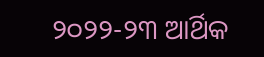୨୦୨୨-୨୩ ଆର୍ଥିକ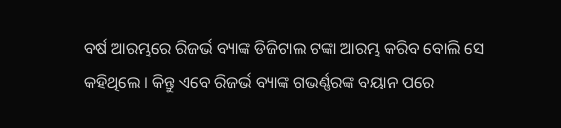ବର୍ଷ ଆରମ୍ଭରେ ରିଜର୍ଭ ବ୍ୟାଙ୍କ ଡିଜିଟାଲ ଟଙ୍କା ଆରମ୍ଭ କରିବ ବୋଲି ସେ କହିଥିଲେ । କିନ୍ତୁ ଏବେ ରିଜର୍ଭ ବ୍ୟାଙ୍କ ଗଭର୍ଣ୍ଣରଙ୍କ ବୟାନ ପରେ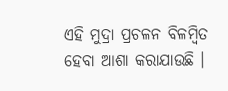ଏହି ମୁଦ୍ରା ପ୍ରଚଳନ ବିଳମ୍ବିତ ହେବା ଆଶା କରାଯାଉଛି ।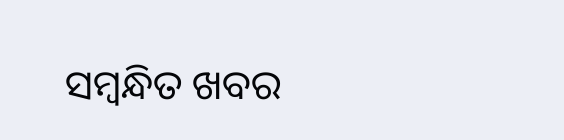ସମ୍ବନ୍ଧିତ ଖବର